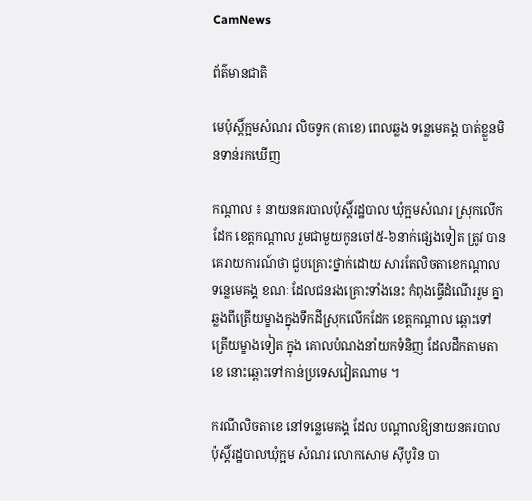CamNews

ព័ត៌មានជាតិ

មេប៉ុស្ដិ៍ក្អមសំណរ លិចទូក (តាខេ) ពេលឆ្លង ទន្លេមេគង្គ បាត់ខ្លួនមិនទាន់រកឃើញ

កណ្ដាល ៖ នាយនគរបាលប៉ុស្ដិ៍រដ្ឋបាល ឃុំក្អមសំណរ ស្រុកលើកដែក ខេត្ដកណ្ដាល រួមជាមួយកូនចៅ៥-៦នាក់ផ្សេងទៀត ត្រូវ បានគេរាយការណ៍ថា ជួបគ្រោះថ្នាក់ដោយ សារតែលិចតាខេកណ្ដាលទន្លេមេគង្គ ខណៈ ដែលជនរងគ្រោះទាំងនេះ កំពុងធ្វើដំណើររួម គ្នា ឆ្លងពីត្រើយម្ខាងក្នុងទឹកដីស្រុកលើកដែក ខេត្ដកណ្ដាល ឆ្ពោះទៅត្រើយម្ខាងទៀត ក្នុង គោលបំណងនាំយកទំនិញ ដែលដឹកតាមតាខេ នោះឆ្ពោះទៅកាន់ប្រទេសវៀតណាម ។

ករណីលិចតាខេ នៅទន្លេមេគង្គ ដែល បណ្ដាលឱ្យនាយនគរបាលប៉ុស្ដិ៍រដ្ឋបាលឃុំក្អម សំណរ លោកសោម ស៊ីបូរិន បា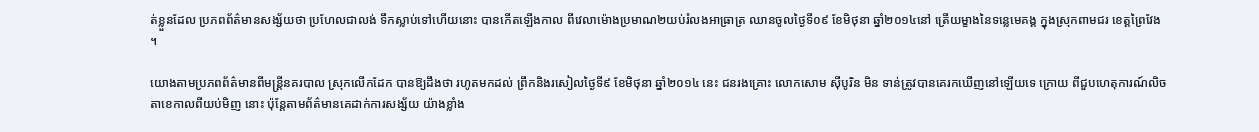ត់ខ្លួនដែល ប្រភពព័ត៌មានសង្ស័យថា ប្រហែលជាលង់ ទឹកស្លាប់ទៅហើយនោះ បានកើតឡើងកាល ពីវេលាម៉ោងប្រមាណ២យប់រំលងអាធ្រាត្រ ឈានចូលថ្ងៃទី០៩ ខែមិថុនា ឆ្នាំ២០១៤នៅ ត្រើយម្ខាងនៃទន្លេមេគង្គ ក្នុងស្រុកពាមជរ ខេត្ដព្រៃវែង ។

យោងតាមប្រភពព័ត៌មានពីមន្ដ្រីនគរបាល ស្រុកលើកដែក បានឱ្យដឹងថា រហូតមកដល់ ព្រឹកនិងរសៀលថ្ងៃទី៩ ខែមិថុនា ឆ្នាំ២០១៤ នេះ ជនរងគ្រោះ លោកសោម ស៊ីបូរិន មិន ទាន់ត្រូវបានគេរកឃើញនៅឡើយទេ ក្រោយ ពីជួបហេតុការណ៍លិចតាខេកាលពីយប់មិញ នោះ ប៉ុន្ដែតាមព័ត៌មានគេដាក់ការសង្ស័យ យ៉ាងខ្លាំង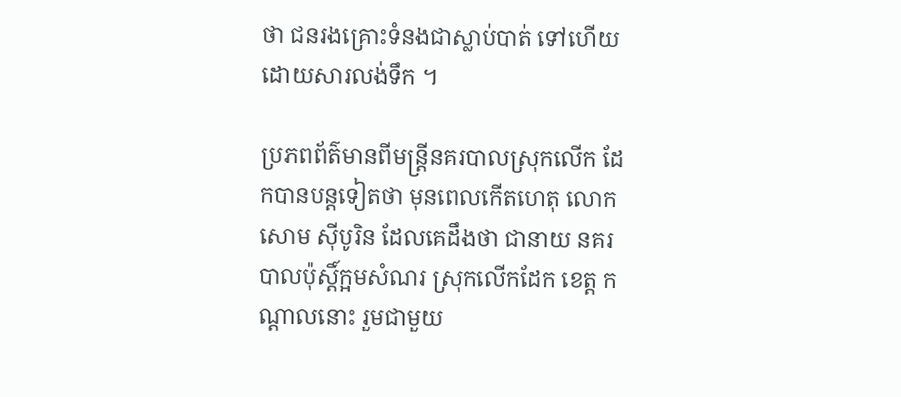ថា ជនរងគ្រោះទំនងជាស្លាប់បាត់ ទៅហើយ ដោយសារលង់ទឹក ។

ប្រភពព័ត៌មានពីមន្ដ្រីនគរបាលស្រុកលើក ដែកបានបន្ដទៀតថា មុនពេលកើតហេតុ លោកសោម ស៊ីបូរិន ដែលគេដឹងថា ជានាយ នគរបាលប៉ុស្ដិ៍ក្អមសំណរ ស្រុកលើកដែក ខេត្ដ កណ្ដាលនោះ រួមជាមួយ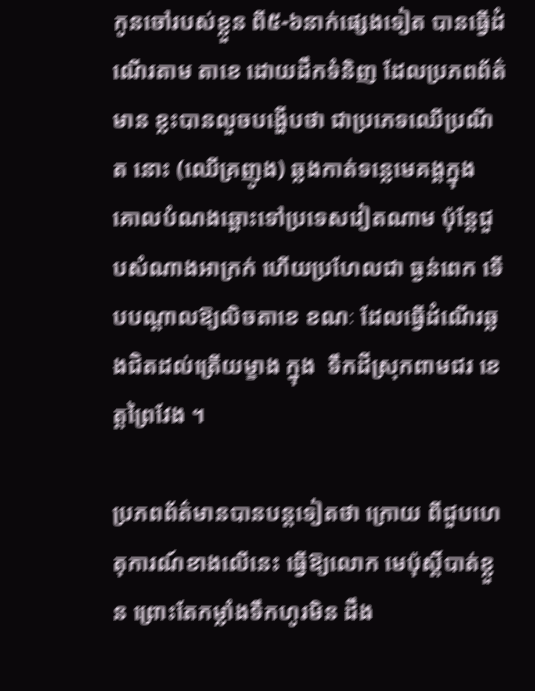កូនចៅរបស់ខ្លួន ពី៥-៦នាក់ផ្សេងទៀត បានធ្វើដំណើរតាម តាខេ ដោយដឹកទំនិញ ដែលប្រភពព័ត៌មាន ខ្លះបានលួចបង្ហើបថា ជាប្រភេទឈើប្រណីត នោះ (ឈើគ្រញូង) ឆ្លងកាត់ទន្លេមេគង្គក្នុង គោលបំណងឆ្ពោះទៅប្រទេសវៀតណាម ប៉ុន្ដែជួបសំណាងអាក្រក់ ហើយប្រហែលជា ធ្ងន់ពេក ទើបបណ្ដាលឱ្យលិចតាខេ ខណៈ ដែលធ្វើដំណើរឆ្លងជិតដល់ត្រើយម្ខាង ក្នុង  ទឹកដីស្រុកពាមជរ ខេត្ដព្រៃវែង ។

ប្រភពព័ត៌មានបានបន្ដទៀតថា ក្រោយ ពីជួបហេតុការណ៍ខាងលើនេះ ធ្វើឱ្យលោក មេប៉ុស្ដិ៍បាត់ខ្លួន ព្រោះតែកម្លាំងទឹកហូរមិន ដឹង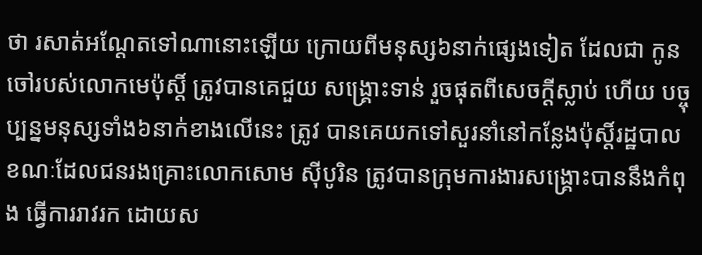ថា រសាត់អណ្ដែតទៅណានោះឡើយ ក្រោយពីមនុស្ស៦នាក់ផ្សេងទៀត ដែលជា កូនចៅរបស់លោកមេប៉ុស្ដិ៍ ត្រូវបានគេជួយ សង្គ្រោះទាន់ រួចផុតពីសេចក្ដីស្លាប់ ហើយ បច្ចុប្បន្នមនុស្សទាំង៦នាក់ខាងលើនេះ ត្រូវ បានគេយកទៅសួរនាំនៅកន្លែងប៉ុស្ដិ៍រដ្ឋបាល ខណៈដែលជនរងគ្រោះលោកសោម ស៊ីបូរិន ត្រូវបានក្រុមការងារសង្គ្រោះបាននឹងកំពុង ធ្វើការរាវរក ដោយស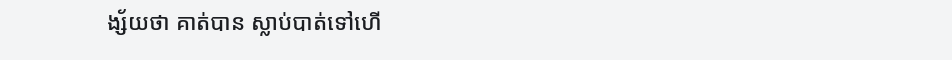ង្ស័យថា គាត់បាន ស្លាប់បាត់ទៅហើ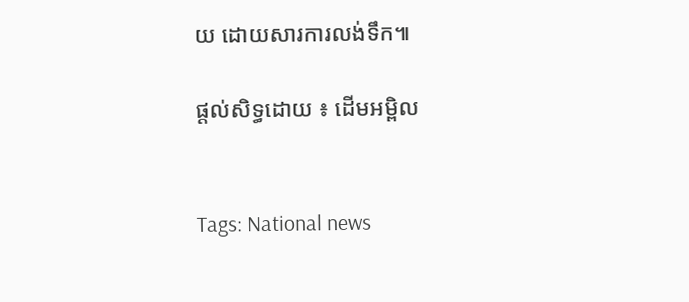យ ដោយសារការលង់ទឹក៕

ផ្តល់សិទ្ធដោយ ៖ ដើមអម្ពិល


Tags: National news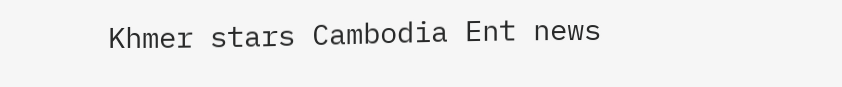Khmer stars Cambodia Ent news